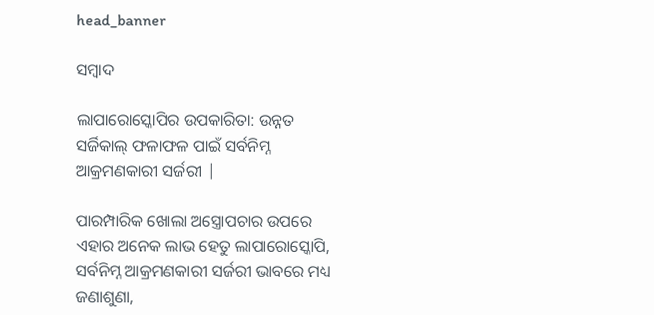head_banner

ସମ୍ବାଦ

ଲାପାରୋସ୍କୋପିର ଉପକାରିତା: ଉନ୍ନତ ସର୍ଜିକାଲ୍ ଫଳାଫଳ ପାଇଁ ସର୍ବନିମ୍ନ ଆକ୍ରମଣକାରୀ ସର୍ଜରୀ |

ପାରମ୍ପାରିକ ଖୋଲା ଅସ୍ତ୍ରୋପଚାର ଉପରେ ଏହାର ଅନେକ ଲାଭ ହେତୁ ଲାପାରୋସ୍କୋପି, ସର୍ବନିମ୍ନ ଆକ୍ରମଣକାରୀ ସର୍ଜରୀ ଭାବରେ ମଧ୍ୟ ଜଣାଶୁଣା,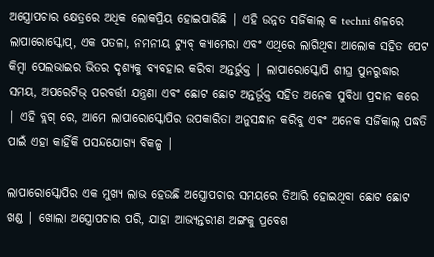ଅସ୍ତ୍ରୋପଚାର କ୍ଷେତ୍ରରେ ଅଧିକ ଲୋକପ୍ରିୟ ହୋଇପାରିଛି | ଏହି ଉନ୍ନତ ସର୍ଜିକାଲ୍ କ techni ଶଳରେ ଲାପାରୋସ୍କୋପ୍, ଏକ ପତଳା, ନମନୀୟ ଟ୍ୟୁବ୍ କ୍ୟାମେରା ଏବଂ ଏଥିରେ ଲାଗିଥିବା ଆଲୋକ ସହିତ ପେଟ କିମ୍ବା ପେଲଭାଇର ଭିତର ଦୃଶ୍ୟକୁ ବ୍ୟବହାର କରିବା ଅନ୍ତର୍ଭୁକ୍ତ | ଲାପାରୋସ୍କୋପି ଶୀଘ୍ର ପୁନରୁଦ୍ଧାର ସମୟ, ଅପରେଟିଭ୍ ପରବର୍ତ୍ତୀ ଯନ୍ତ୍ରଣା ଏବଂ ଛୋଟ ଛୋଟ ଅନ୍ତର୍ଭୂକ୍ତ ସହିତ ଅନେକ ସୁବିଧା ପ୍ରଦାନ କରେ | ଏହି ବ୍ଲଗ୍ ରେ, ଆମେ ଲାପାରୋସ୍କୋପିର ଉପକାରିତା ଅନୁସନ୍ଧାନ କରିବୁ ଏବଂ ଅନେକ ସର୍ଜିକାଲ୍ ପଦ୍ଧତି ପାଇଁ ଏହା କାହିଁକି ପସନ୍ଦଯୋଗ୍ୟ ବିକଳ୍ପ |

ଲାପାରୋସ୍କୋପିର ଏକ ମୁଖ୍ୟ ଲାଭ ହେଉଛି ଅସ୍ତ୍ରୋପଚାର ସମୟରେ ତିଆରି ହୋଇଥିବା ଛୋଟ ଛୋଟ ଖଣ୍ଡ | ଖୋଲା ଅସ୍ତ୍ରୋପଚାର ପରି, ଯାହା ଆଭ୍ୟନ୍ତରୀଣ ଅଙ୍ଗକୁ ପ୍ରବେଶ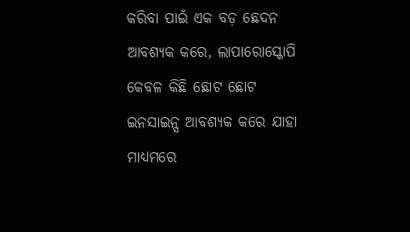କରିବା ପାଇଁ ଏକ ବଡ଼ ଛେଦନ ଆବଶ୍ୟକ କରେ, ଲାପାରୋସ୍କୋପି କେବଳ କିଛି ଛୋଟ ଛୋଟ ଇନସାଇନ୍ସ ଆବଶ୍ୟକ କରେ ଯାହା ମାଧ୍ୟମରେ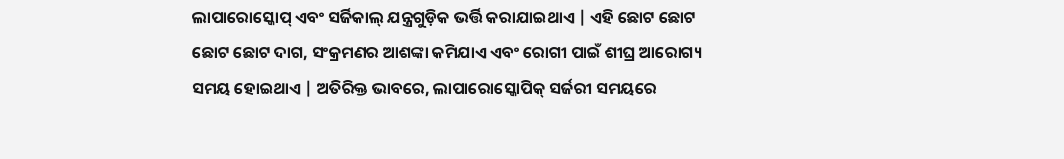ଲାପାରୋସ୍କୋପ୍ ଏବଂ ସର୍ଜିକାଲ୍ ଯନ୍ତ୍ରଗୁଡ଼ିକ ଭର୍ତ୍ତି କରାଯାଇଥାଏ | ଏହି ଛୋଟ ଛୋଟ ଛୋଟ ଛୋଟ ଦାଗ, ସଂକ୍ରମଣର ଆଶଙ୍କା କମିଯାଏ ଏବଂ ରୋଗୀ ପାଇଁ ଶୀଘ୍ର ଆରୋଗ୍ୟ ସମୟ ହୋଇଥାଏ | ଅତିରିକ୍ତ ଭାବରେ, ଲାପାରୋସ୍କୋପିକ୍ ସର୍ଜରୀ ସମୟରେ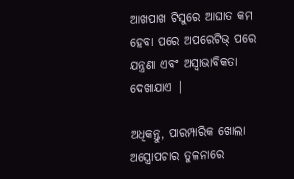ଆଖପାଖ ଟିସୁରେ ଆଘାତ କମ ହେବା ପରେ ଅପରେଟିଭ୍ ପରେ ଯନ୍ତ୍ରଣା ଏବଂ ଅସ୍ୱାଭାବିକତା ଦେଖାଯାଏ |

ଅଧିକନ୍ତୁ, ପାରମ୍ପାରିକ ଖୋଲା ଅସ୍ତ୍ରୋପଚାର ତୁଳନାରେ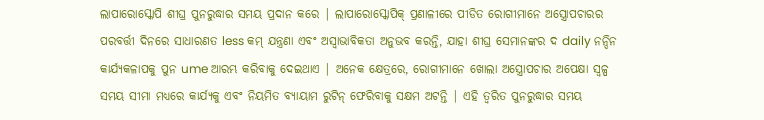ଲାପାରୋସ୍କୋପି ଶୀଘ୍ର ପୁନରୁଦ୍ଧାର ସମୟ ପ୍ରଦାନ କରେ | ଲାପାରୋସ୍କୋପିକ୍ ପ୍ରଣାଳୀରେ ପୀଡିତ ରୋଗୀମାନେ ଅସ୍ତ୍ରୋପଚାରର ପରବର୍ତ୍ତୀ ଦିନରେ ସାଧାରଣତ less କମ୍ ଯନ୍ତ୍ରଣା ଏବଂ ଅସ୍ୱାଭାବିକତା ଅନୁଭବ କରନ୍ତି, ଯାହା ଶୀଘ୍ର ସେମାନଙ୍କର ଦ daily ନନ୍ଦିନ କାର୍ଯ୍ୟକଳାପକୁ ପୁନ ume ଆରମ୍ଭ କରିବାକୁ ଦେଇଥାଏ | ଅନେକ କ୍ଷେତ୍ରରେ, ରୋଗୀମାନେ ଖୋଲା ଅସ୍ତ୍ରୋପଚାର ଅପେକ୍ଷା ସ୍ୱଳ୍ପ ସମୟ ସୀମା ମଧ୍ୟରେ କାର୍ଯ୍ୟକୁ ଏବଂ ନିୟମିତ ବ୍ୟାୟାମ ରୁଟିନ୍ ଫେରିବାକୁ ସକ୍ଷମ ଅଟନ୍ତି | ଏହି ତ୍ୱରିତ ପୁନରୁଦ୍ଧାର ସମୟ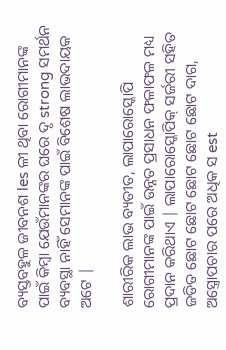ବ୍ୟସ୍ତବହୁଳ ଜୀବନଶ les ଳୀ ଥିବା ରୋଗୀମାନଙ୍କ ପାଇଁ କିମ୍ବା ଯେଉଁମାନଙ୍କର ଘରେ ଦୃ strong ସମର୍ଥନ ବ୍ୟବସ୍ଥା ନାହିଁ ସେମାନଙ୍କ ପାଇଁ ବିଶେଷ ଲାଭଦାୟକ ଅଟେ |

ଶାରୀରିକ ଲାଭ ବ୍ୟତୀତ, ଲାପାରୋସ୍କୋପି ରୋଗୀମାନଙ୍କ ପାଇଁ ଉନ୍ନତ ପ୍ରସାଧନ ଫଳାଫଳ ମଧ୍ୟ ପ୍ରଦାନ କରିଥାଏ | ଲାପାରୋସ୍କୋପିକ୍ ସର୍ଜରୀ ସହିତ ଜଡିତ ଛୋଟ ଛୋଟ ଛୋଟ ଛୋଟ ଛୋଟ ଦାଗ, ଅସ୍ତ୍ରୋପଚାର ପରେ ଅଧିକ ସ est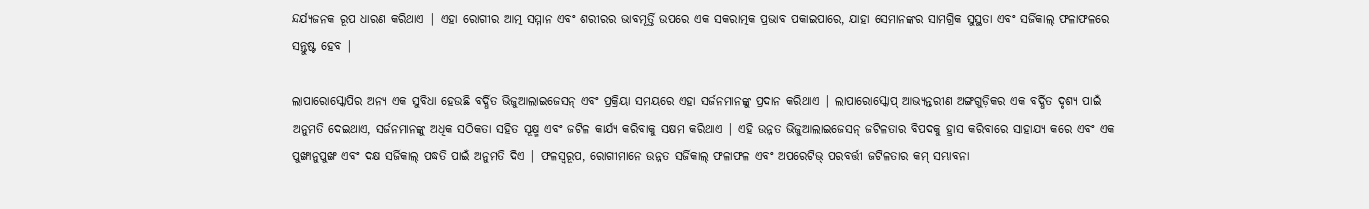ନ୍ଦର୍ଯ୍ୟଜନକ ରୂପ ଧାରଣ କରିଥାଏ | ଏହା ରୋଗୀର ଆତ୍ମ ସମ୍ମାନ ଏବଂ ଶରୀରର ଭାବମୂର୍ତ୍ତି ଉପରେ ଏକ ସକରାତ୍ମକ ପ୍ରଭାବ ପକାଇପାରେ, ଯାହା ସେମାନଙ୍କର ସାମଗ୍ରିକ ସୁସ୍ଥତା ଏବଂ ସର୍ଜିକାଲ୍ ଫଳାଫଳରେ ସନ୍ତୁଷ୍ଟ ହେବ |

ଲାପାରୋସ୍କୋପିର ଅନ୍ୟ ଏକ ସୁବିଧା ହେଉଛି ବର୍ଦ୍ଧିତ ଭିଜୁଆଲାଇଜେସନ୍ ଏବଂ ପ୍ରକ୍ରିୟା ସମୟରେ ଏହା ସର୍ଜନମାନଙ୍କୁ ପ୍ରଦାନ କରିଥାଏ | ଲାପାରୋସ୍କୋପ୍ ଆଭ୍ୟନ୍ତରୀଣ ଅଙ୍ଗଗୁଡ଼ିକର ଏକ ବର୍ଦ୍ଧିତ ଦୃଶ୍ୟ ପାଇଁ ଅନୁମତି ଦେଇଥାଏ, ସର୍ଜନମାନଙ୍କୁ ଅଧିକ ସଠିକତା ସହିତ ସୂକ୍ଷ୍ମ ଏବଂ ଜଟିଳ କାର୍ଯ୍ୟ କରିବାକୁ ସକ୍ଷମ କରିଥାଏ | ଏହି ଉନ୍ନତ ଭିଜୁଆଲାଇଜେସନ୍ ଜଟିଳତାର ବିପଦକୁ ହ୍ରାସ କରିବାରେ ସାହାଯ୍ୟ କରେ ଏବଂ ଏକ ପୁଙ୍ଖାନୁପୁଙ୍ଖ ଏବଂ ଦକ୍ଷ ସର୍ଜିକାଲ୍ ପଦ୍ଧତି ପାଇଁ ଅନୁମତି ଦିଏ | ଫଳସ୍ୱରୂପ, ରୋଗୀମାନେ ଉନ୍ନତ ସର୍ଜିକାଲ୍ ଫଳାଫଳ ଏବଂ ଅପରେଟିଭ୍ ପରବର୍ତ୍ତୀ ଜଟିଳତାର କମ୍ ସମ୍ଭାବନା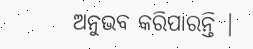ଅନୁଭବ କରିପାରନ୍ତି |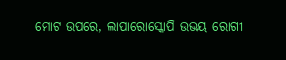ମୋଟ ଉପରେ, ଲାପାରୋସ୍କୋପି ଉଭୟ ରୋଗୀ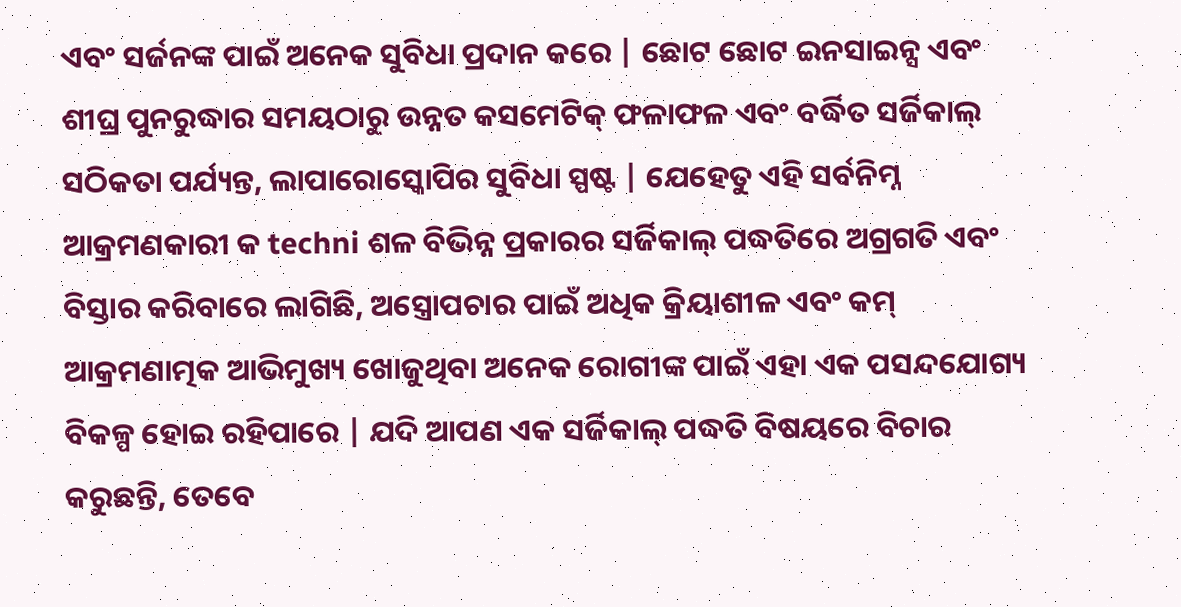ଏବଂ ସର୍ଜନଙ୍କ ପାଇଁ ଅନେକ ସୁବିଧା ପ୍ରଦାନ କରେ | ଛୋଟ ଛୋଟ ଇନସାଇନ୍ସ ଏବଂ ଶୀଘ୍ର ପୁନରୁଦ୍ଧାର ସମୟଠାରୁ ଉନ୍ନତ କସମେଟିକ୍ ଫଳାଫଳ ଏବଂ ବର୍ଦ୍ଧିତ ସର୍ଜିକାଲ୍ ସଠିକତା ପର୍ଯ୍ୟନ୍ତ, ଲାପାରୋସ୍କୋପିର ସୁବିଧା ସ୍ପଷ୍ଟ | ଯେହେତୁ ଏହି ସର୍ବନିମ୍ନ ଆକ୍ରମଣକାରୀ କ techni ଶଳ ବିଭିନ୍ନ ପ୍ରକାରର ସର୍ଜିକାଲ୍ ପଦ୍ଧତିରେ ଅଗ୍ରଗତି ଏବଂ ବିସ୍ତାର କରିବାରେ ଲାଗିଛି, ଅସ୍ତ୍ରୋପଚାର ପାଇଁ ଅଧିକ କ୍ରିୟାଶୀଳ ଏବଂ କମ୍ ଆକ୍ରମଣାତ୍ମକ ଆଭିମୁଖ୍ୟ ଖୋଜୁଥିବା ଅନେକ ରୋଗୀଙ୍କ ପାଇଁ ଏହା ଏକ ପସନ୍ଦଯୋଗ୍ୟ ବିକଳ୍ପ ହୋଇ ରହିପାରେ | ଯଦି ଆପଣ ଏକ ସର୍ଜିକାଲ୍ ପଦ୍ଧତି ବିଷୟରେ ବିଚାର କରୁଛନ୍ତି, ତେବେ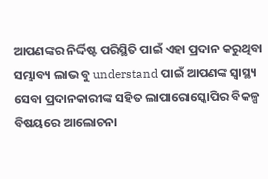ଆପଣଙ୍କର ନିର୍ଦ୍ଦିଷ୍ଟ ପରିସ୍ଥିତି ପାଇଁ ଏହା ପ୍ରଦାନ କରୁଥିବା ସମ୍ଭାବ୍ୟ ଲାଭ ବୁ understand ପାଇଁ ଆପଣଙ୍କ ସ୍ୱାସ୍ଥ୍ୟ ସେବା ପ୍ରଦାନକାରୀଙ୍କ ସହିତ ଲାପାରୋସ୍କୋପିର ବିକଳ୍ପ ବିଷୟରେ ଆଲୋଚନା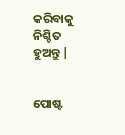କରିବାକୁ ନିଶ୍ଚିତ ହୁଅନ୍ତୁ |


ପୋଷ୍ଟ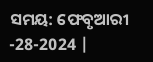ସମୟ: ଫେବୃଆରୀ -28-2024 |